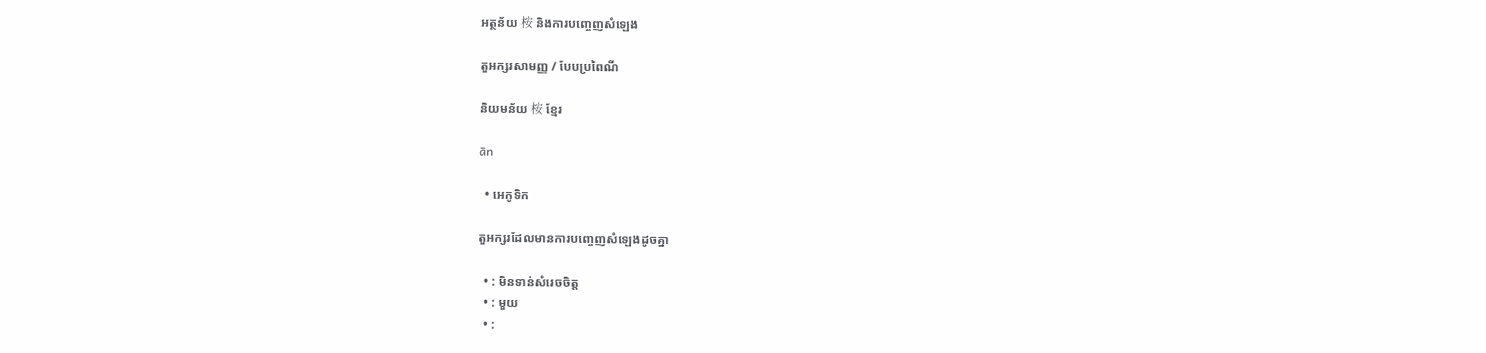អត្ថន័យ 桉 និងការបញ្ចេញសំឡេង

តួអក្សរសាមញ្ញ / បែបប្រពៃណី

និយមន័យ 桉 ខ្មែរ

ān

  • អេកូទិក

តួអក្សរដែលមានការបញ្ចេញសំឡេងដូចគ្នា

  • : មិនទាន់សំរេចចិត្ត
  • : មួយ
  • :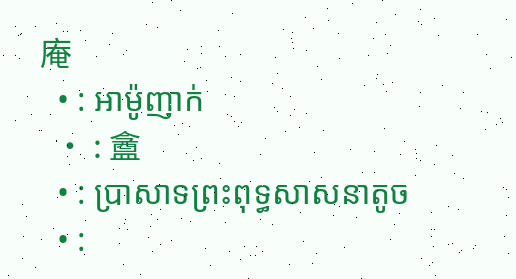庵
  • : អាម៉ូញាក់
  • : 盦
  • : ប្រាសាទព្រះពុទ្ធសាសនាតូច
  • :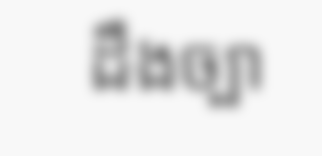ដឹងច្បា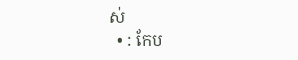ស់
  • : កែប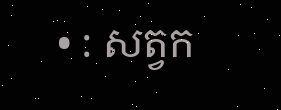• : សត្វក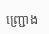ញ្ជ្រោង